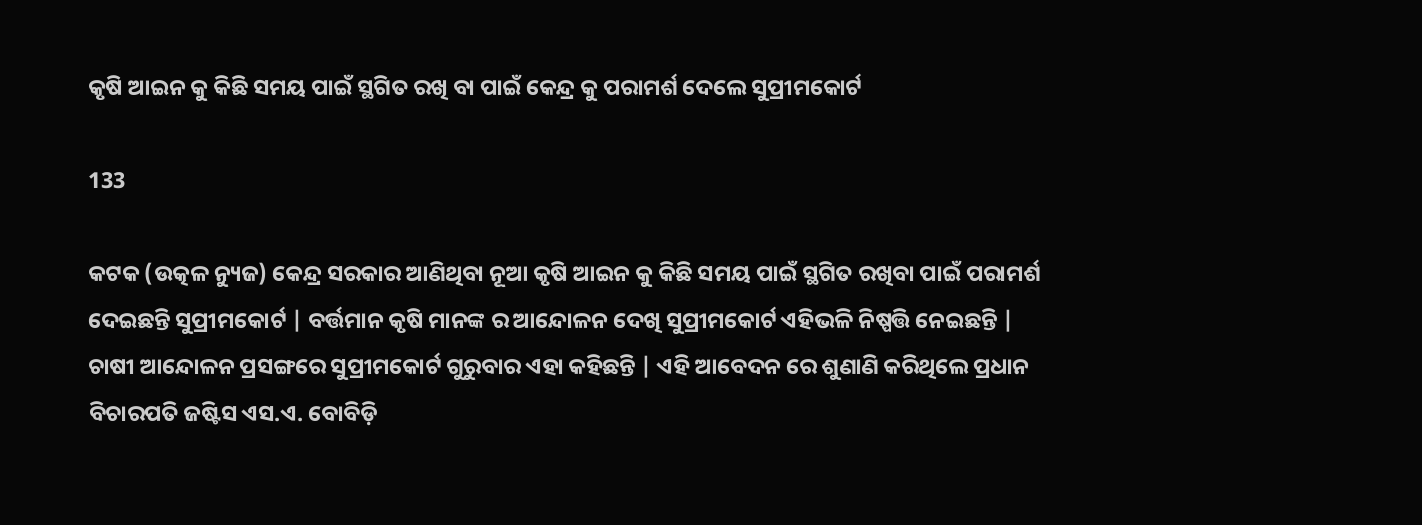କୃଷି ଆଇନ କୁ କିଛି ସମୟ ପାଇଁ ସ୍ଥଗିତ ରଖି ବା ପାଇଁ କେନ୍ଦ୍ର କୁ ପରାମର୍ଶ ଦେଲେ ସୁପ୍ରୀମକୋର୍ଟ

133

କଟକ (ଉତ୍କଳ ନ୍ୟୁଜ) କେନ୍ଦ୍ର ସରକାର ଆଣିଥିବା ନୂଆ କୃଷି ଆଇନ କୁ କିଛି ସମୟ ପାଇଁ ସ୍ଥଗିତ ରଖିବା ପାଇଁ ପରାମର୍ଶ ଦେଇଛନ୍ତି ସୁପ୍ରୀମକୋର୍ଟ | ବର୍ତ୍ତମାନ କୃଷି ମାନଙ୍କ ର ଆନ୍ଦୋଳନ ଦେଖି ସୁପ୍ରୀମକୋର୍ଟ ଏହିଭଳି ନିଷ୍ପତ୍ତି ନେଇଛନ୍ତି | ଚାଷୀ ଆନ୍ଦୋଳନ ପ୍ରସଙ୍ଗରେ ସୁପ୍ରୀମକୋର୍ଟ ଗୁରୁବାର ଏହା କହିଛନ୍ତି | ଏହି ଆବେଦନ ରେ ଶୁଣାଣି କରିଥିଲେ ପ୍ରଧାନ ବିଚାରପତି ଜଷ୍ଟିସ ଏସ.ଏ. ବୋବିଡ଼ି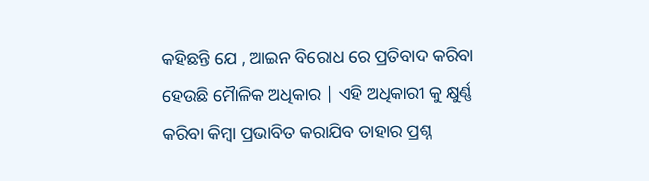କହିଛନ୍ତି ଯେ , ଆଇନ ବିରୋଧ ରେ ପ୍ରତିବାଦ କରିବା ହେଉଛି ମୋୖଳିକ ଅଧିକାର | ଏହି ଅଧିକାରୀ କୁ କ୍ଷୁର୍ଣ୍ଣ କରିବା କିମ୍ବା ପ୍ରଭାବିତ କରାଯିବ ତାହାର ପ୍ରଶ୍ନ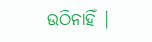ଉଠିନାହିଁ |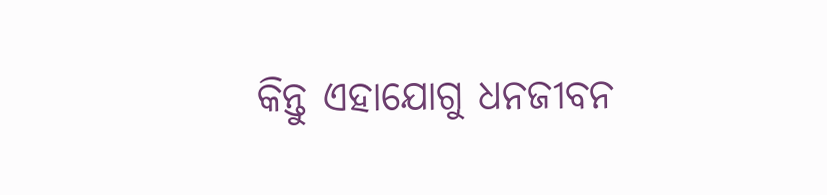କିନ୍ତୁ ଏହାଯୋଗୁ ଧନଜୀବନ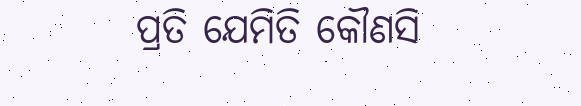ପ୍ରତି ଯେମିତି କୌଣସି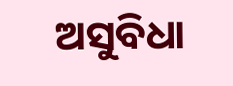ଅସୁବିଧା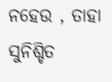ନହେଉ , ତାହା ସୁନିଶ୍ଚିତ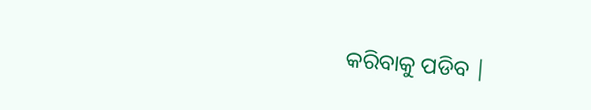କରିବାକୁ ପଡିବ |